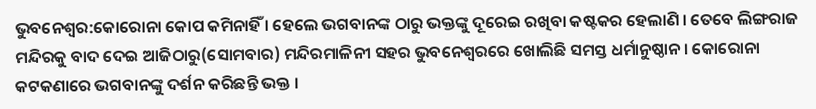ଭୁବନେଶ୍ବର:କୋରୋନା କୋପ କମିନାହିଁ । ହେଲେ ଭଗବାନଙ୍କ ଠାରୁ ଭକ୍ତଙ୍କୁ ଦୂରେଇ ରଖିବା କଷ୍ଟକର ହେଲାଣି । ତେବେ ଲିଙ୍ଗରାଜ ମନ୍ଦିରକୁ ବାଦ ଦେଇ ଆଜିଠାରୁ(ସୋମବାର) ମନ୍ଦିରମାଳିନୀ ସହର ଭୁବନେଶ୍ବରରେ ଖୋଲିଛି ସମସ୍ତ ଧର୍ମାନୁଷ୍ଠାନ । କୋରୋନା କଟକଣାରେ ଭଗବାନଙ୍କୁ ଦର୍ଶନ କରିଛନ୍ତି ଭକ୍ତ ।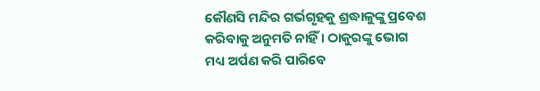କୌଣସି ମନ୍ଦିର ଗର୍ଭଗୃହକୁ ଶ୍ରଦ୍ଧାଳୁଙ୍କୁ ପ୍ରବେଶ କରିବାକୁ ଅନୁମତି ନାହିଁ । ଠାକୁରଙ୍କୁ ଭୋଗ ମଧ୍ୟ ଅର୍ପଣ କରି ପାରିବେ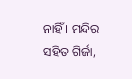ନାହିଁ । ମନ୍ଦିର ସହିତ ଗିର୍ଜା,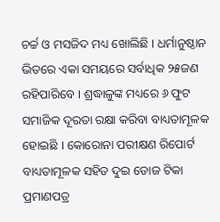ଚର୍ଚ୍ଚ ଓ ମସଜିଦ ମଧ୍ୟ ଖୋଲିଛି । ଧର୍ମାନୁଷ୍ଠାନ ଭିତରେ ଏକା ସମୟରେ ସର୍ବାଧିକ ୨୫ଜଣ ରହିପାରିବେ । ଶ୍ରଦ୍ଧାଳୁଙ୍କ ମଧ୍ୟରେ ୬ ଫୁଟ ସମାଜିକ ଦୂରତା ରକ୍ଷା କରିବା ବାଧ୍ୟତାମୂଳକ ହୋଇଛି । କୋରୋନା ପରୀକ୍ଷଣ ରିପୋର୍ଟ ବାଧ୍ୟତାମୂଳକ ସହିତ ଦୁଇ ଡୋଜ ଟିକା ପ୍ରମାଣପତ୍ର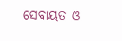ସେବାୟତ ଓ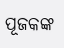ପୂଜକଙ୍କ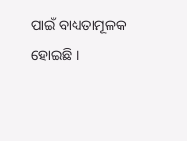ପାଇଁ ବାଧ୍ୟତାମୂଳକ ହୋଇଛି ।